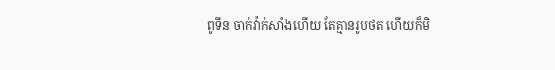ពូទីន ចាក់វ៉ាក់សាំងហើយ តែគ្មានរូបថត ហើយក៏មិ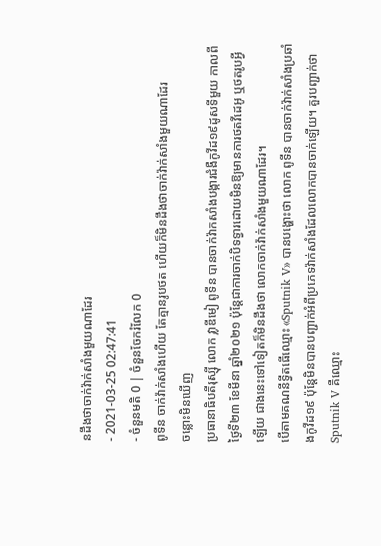នដឹងថាចាក់វ៉ាក់សាំងមួយណាដែរ
- 2021-03-25 02:47:41
- ចំនួនមតិ 0 | ចំនួនចែករំលែក 0
ពូទីន ចាក់វ៉ាក់សាំងហើយ តែគ្មានរូបថត ហើយក៏មិនដឹងថាចាក់វ៉ាក់សាំងមួយណាដែរ
ចន្លោះមិនឃើញ
ប្រធានាធិបតីរុស្ស៊ី លោក វ្លាឌីមៀ ពូទីន បានចាក់វ៉ាកសាំងបង្ការជំងឺកូវីដ១៩ដូសទីមួយ កាលពីថ្ងៃទី២៣ ខែមីនា ឆ្នាំ២០២១ ប៉ុន្តែជាការចាក់បិទទ្វារដោយមិនឱ្យមានការថតវីដេអូ ឬថតរូបអ្វីឡើយ ជាងនេះទៅទៀតក៏មិនដឹងថា លោកចាក់វ៉ាក់សាំងមួយណាដែរ។
បើតាមគណនីទ្វីតធើឈ្មោះ «Sputnik V» បានបង្ហោះថា លោក ពូទីន បានចាក់វ៉ាក់សាំងប្រឆាំងកូវីដ១៩ ប៉ុន្តែមិនបានបញ្ជាក់អំពីប្រភេទវ៉ាក់សាំងដែលលោកបានចាក់ឡើយ។ គួរបញ្ជាក់ថា Sputnik V គឺឈ្មោះ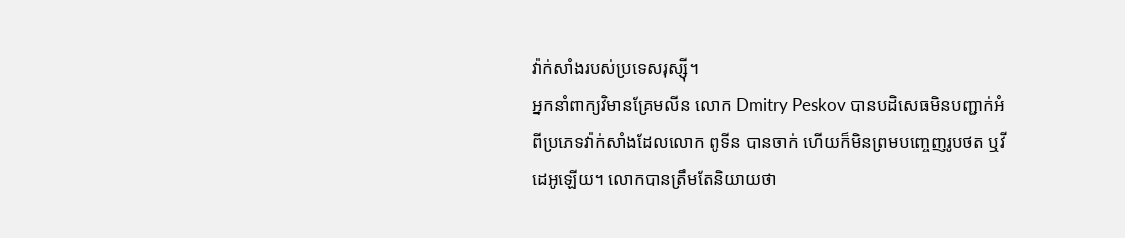វ៉ាក់សាំងរបស់ប្រទេសរុស្ស៊ី។
អ្នកនាំពាក្យវិមានគ្រែមលីន លោក Dmitry Peskov បានបដិសេធមិនបញ្ជាក់អំពីប្រភេទវ៉ាក់សាំងដែលលោក ពូទីន បានចាក់ ហើយក៏មិនព្រមបញ្ចេញរូបថត ឬវីដេអូឡើយ។ លោកបានត្រឹមតែនិយាយថា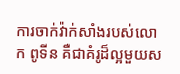ការចាក់វ៉ាក់សាំងរបស់លោក ពូទីន គឺជាគំរូដ៏ល្អមួយស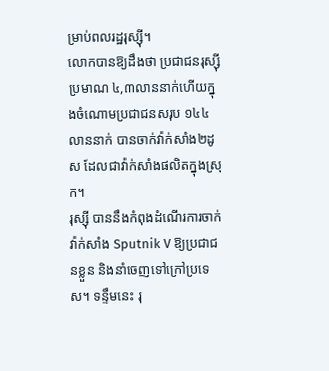ម្រាប់ពលរដ្ឋរុស្ស៊ី។
លោកបានឱ្យដឹងថា ប្រជាជនរុស្ស៊ី ប្រមាណ ៤,៣លាននាក់ហើយក្នុងចំណោមប្រជាជនសរុប ១៤៤លាននាក់ បានចាក់វ៉ាក់សាំង២ដូស ដែលជាវ៉ាក់សាំងផលិតក្នុងស្រុក។
រុស្ស៊ី បាននឹងកំពុងដំណើរការចាក់វ៉ាក់សាំង Sputnik V ឱ្យប្រជាជនខ្លួន និងនាំចេញទៅក្រៅប្រទេស។ ទន្ទឹមនេះ រុ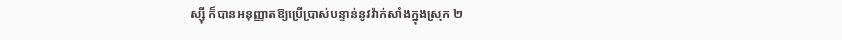ស្ស៊ី ក៏បានអនុញ្ញាតឱ្យប្រើប្រាស់បន្ទាន់នូវវ៉ាក់សាំងក្នុងស្រុក ២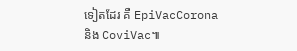ទៀតដែរ គឺ EpiVacCorona និង CoviVac៕